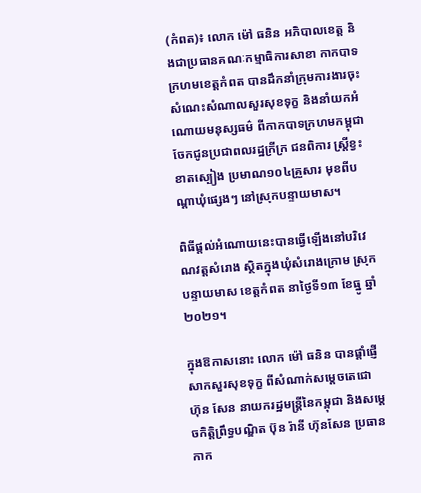(កំពត)៖ លោក ម៉ៅ ធនិន អភិបាលខេត្ត និងជាប្រធានគណៈកម្មាធិការសាខា កាកបាទក្រហមខេត្តកំពត បានដឹកនាំក្រុមការងារចុះសំណេះសំណាលសួរសុខទុក្ខ និងនាំយកអំណោយមនុស្សធម៌ ពីកាកបាទក្រហមកម្ពុជា ចែកជូនប្រជាពលរដ្ឋក្រីក្រ ជនពិការ ស្ត្រីខ្វះខាតស្បៀង ប្រមាណ១០៤គ្រួសារ មុខពីបណ្ដាឃុំផ្សេងៗ នៅស្រុកបន្ទាយមាស។

ពិធីផ្តល់អំណោយនេះបានធ្វើឡើងនៅបរិវេណវត្តសំរោង ស្ថិតក្នុងឃុំសំរោងក្រោម ស្រុកបន្ទាយមាស ខេត្តកំពត នាថ្ងៃទី១៣ ខែធ្នូ ឆ្នាំ២០២១។

ក្នុងឱកាសនោះ លោក ម៉ៅ ធនិន បានផ្តាំផ្ញើសាកសួរសុខទុក្ខ ពីសំណាក់សម្តេចតេជោ ហ៊ុន សែន នាយករដ្ឋមន្ត្រីនៃកម្ពុជា និងសម្តេចកិតិ្តព្រឹទ្ធបណ្ឌិត ប៊ុន រ៉ានី ហ៊ុនសែន ប្រធានកាក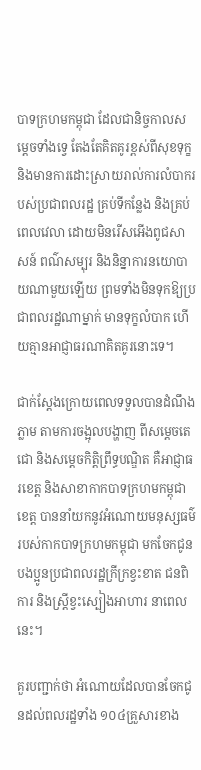បាទក្រហមកម្ពុជា ដែលជានិច្ចកាលសម្តេចទាំងទ្វេ តែងតែគិតគូរខ្ពស់ពីសុខទុក្ខ និងមានការដោះស្រាយរាល់ការលំបាករបស់ប្រជាពលរដ្ឋ គ្រប់ទីកន្លែង និងគ្រប់ពេលវេលា ដោយមិនរើសអើងពូជសាសន៍ ពណ៌សម្បុរ និងនិន្នាការនយោបាយណាមួយឡើយ ព្រមទាំងមិនទុកឱ្យប្រជាពលរដ្ឋណាម្នាក់ មានទុក្ខលំបាក ហើយគ្មានអាជ្ញាធរណាគិតគូរនោះទេ។

ជាក់ស្តែងក្រោយពេលទទួលបានដំណឹងភ្លាម តាមការចង្អុលបង្ហាញ ពីសម្តេចតេជោ និងសម្តេចកិត្តិព្រឹទ្ធបណ្ឌិត គឺអាជ្ញាធរខេត្ត និងសាខាកាកបាទក្រហមកម្ពុជាខេត្ត បាននាំយកនូវអំណោយមនុស្សធម៌ របស់កាកបាទក្រហមកម្ពុជា មកចែកជូនបងប្អូនប្រជាពលរដ្ឋក្រីក្រខ្វះខាត ជនពិការ និងស្ត្រីខ្វះស្បៀងអាហារ នាពេលនេះ។

គួរបញ្ជាក់ថា អំណោយដែលបានចែកជូនដល់ពលរដ្ឋទាំង ១០៤គ្រួសារខាង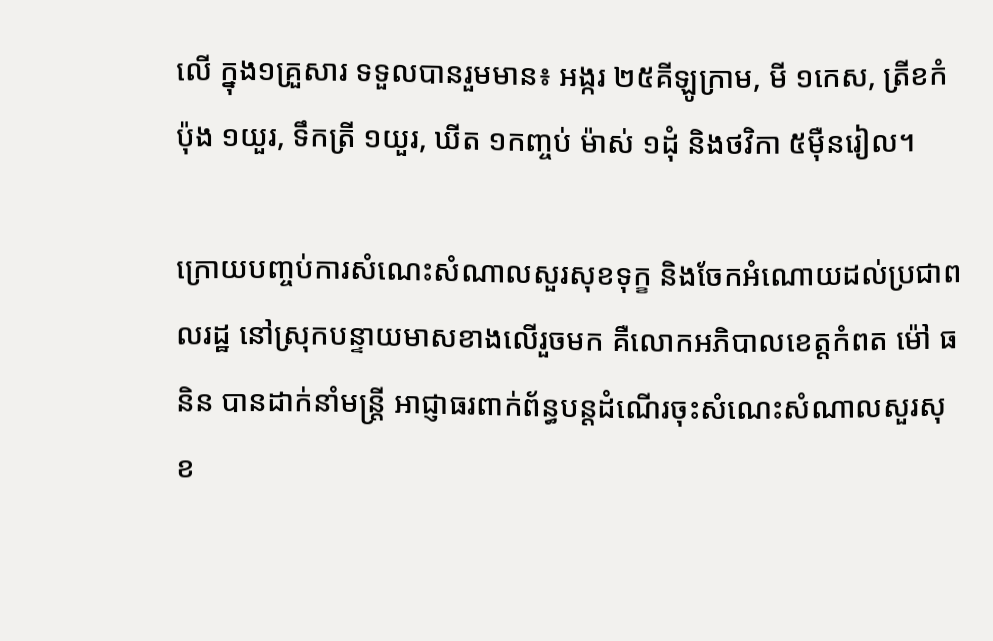លើ ក្នុង១គ្រួសារ ទទួលបានរួមមាន៖ អង្ករ ២៥គីឡូក្រាម, មី ១កេស, ត្រីខកំប៉ុង ១យួរ, ទឹកត្រី ១យួរ, ឃីត ១កញ្ចប់ ម៉ាស់ ១ដុំ និងថវិកា ៥ម៉ឺនរៀល។

ក្រោយបញ្ចប់ការសំណេះសំណាលសួរសុខទុក្ខ និងចែកអំណោយដល់ប្រជាពលរដ្ឋ នៅស្រុកបន្ទាយមាសខាងលើរួចមក គឺលោកអភិបាលខេត្តកំពត ម៉ៅ ធនិន បានដាក់នាំមន្ត្រី អាជ្ញាធរពាក់ព័ន្ធបន្តដំណើរចុះសំណេះសំណាលសួរសុខ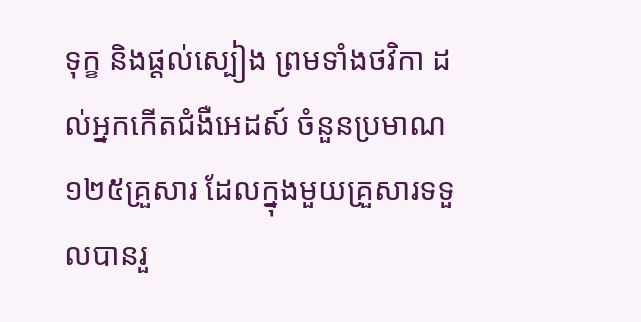ទុក្ខ និងផ្តល់ស្បៀង ព្រមទាំងថវិកា ដល់អ្នកកេីតជំងឺអេដស៍ ចំនួនប្រមាណ១២៥គ្រួសារ ដែលក្នុងមួយគ្រួសារទទួលបានរួ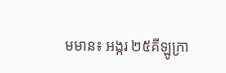មមាន៖ អង្ករ ២៥គីឡូក្រា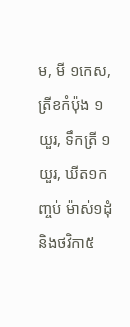ម, មី ១កេស, ត្រីខកំប៉ុង ១យួរ, ទឹកត្រី ១យួរ, ឃីត១កញ្ចប់ ម៉ាស់១ដុំ និងថវិកា៥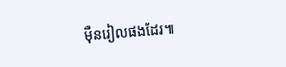ម៉ឺនរៀលផងដែរ៕